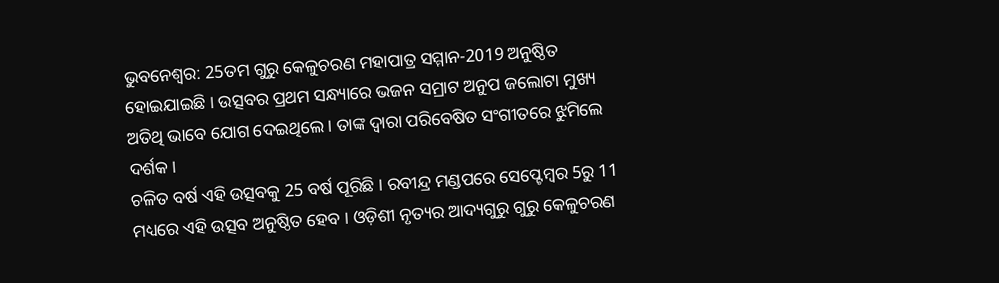ଭୁବନେଶ୍ବର: 25ତମ ଗୁରୁ କେଳୁଚରଣ ମହାପାତ୍ର ସମ୍ମାନ-2019 ଅନୁଷ୍ଠିତ ହୋଇଯାଇଛି । ଉତ୍ସବର ପ୍ରଥମ ସନ୍ଧ୍ୟାରେ ଭଜନ ସମ୍ରାଟ ଅନୁପ ଜଲୋଟା ମୁଖ୍ୟ ଅତିଥି ଭାବେ ଯୋଗ ଦେଇଥିଲେ । ତାଙ୍କ ଦ୍ବାରା ପରିବେଷିତ ସଂଗୀତରେ ଝୁମିଲେ ଦର୍ଶକ।
ଚଳିତ ବର୍ଷ ଏହି ଉତ୍ସବକୁ 25 ବର୍ଷ ପୂରିଛି । ରବୀନ୍ଦ୍ର ମଣ୍ଡପରେ ସେପ୍ଟେମ୍ବର 5ରୁ 11 ମଧ୍ୟରେ ଏହି ଉତ୍ସବ ଅନୁଷ୍ଠିତ ହେବ । ଓଡ଼ିଶୀ ନୃତ୍ୟର ଆଦ୍ୟଗୁରୁ ଗୁରୁ କେଳୁଚରଣ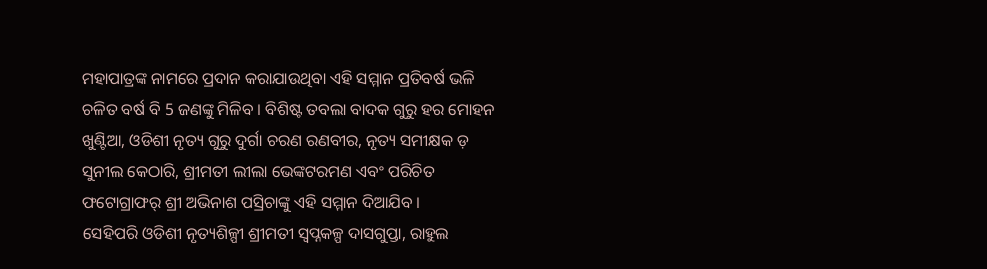ମହାପାତ୍ରଙ୍କ ନାମରେ ପ୍ରଦାନ କରାଯାଉଥିବା ଏହି ସମ୍ମାନ ପ୍ରତିବର୍ଷ ଭଳି ଚଳିତ ବର୍ଷ ବି 5 ଜଣଙ୍କୁ ମିଳିବ । ବିଶିଷ୍ଟ ତବଲା ବାଦକ ଗୁରୁ ହର ମୋହନ ଖୁଣ୍ଟିଆ, ଓଡିଶୀ ନୃତ୍ୟ ଗୁରୁ ଦୁର୍ଗା ଚରଣ ରଣବୀର, ନୃତ୍ୟ ସମୀକ୍ଷକ ଡ଼ ସୁନୀଲ କେଠାରି, ଶ୍ରୀମତୀ ଲୀଲା ଭେଙ୍କଟରମଣ ଏବଂ ପରିଚିତ ଫଟୋଗ୍ରାଫର୍ ଶ୍ରୀ ଅଭିନାଶ ପସ୍ରିଚାଙ୍କୁ ଏହି ସମ୍ମାନ ଦିଆଯିବ ।
ସେହିପରି ଓଡିଶୀ ନୃତ୍ୟଶିଳ୍ପୀ ଶ୍ରୀମତୀ ସ୍ବପ୍ନକଳ୍ପ ଦାସଗୁପ୍ତା, ରାହୁଲ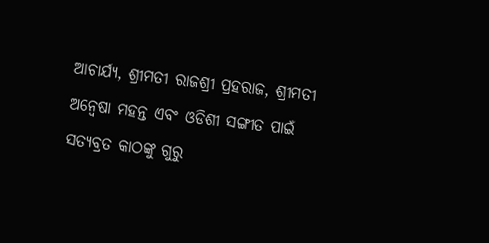ଆଚାର୍ଯ୍ୟ, ଶ୍ରୀମତୀ ରାଜଶ୍ରୀ ପ୍ରହରାଜ, ଶ୍ରୀମତୀ ଅନ୍ବେଷା ମହନ୍ତ ଏବଂ ଓଡିଶୀ ସଙ୍ଗୀତ ପାଇଁ ସତ୍ୟବ୍ରତ କାଠଙ୍କୁ ଗୁରୁ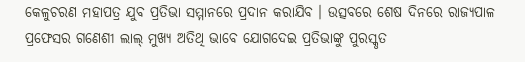କେଳୁଚରଣ ମହାପତ୍ର ଯୁବ ପ୍ରତିଭା ସମ୍ମାନରେ ପ୍ରଦାନ କରାଯିବ । ଉତ୍ସବରେ ଶେଷ ଦିନରେ ରାଜ୍ୟପାଳ ପ୍ରଫେସର ଗଣେଶୀ ଲାଲ୍ ମୁଖ୍ୟ ଅତିଥି ଭାବେ ଯୋଗଦେଇ ପ୍ରତିଭାଙ୍କୁ ପୁରସ୍କୃତ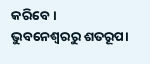କରିବେ।
ଭୁବନେଶ୍ବରରୁ ଶତରୂପା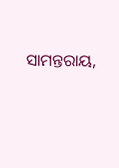ସାମନ୍ତରାୟ,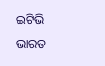ଇଟିଭି ଭାରତ